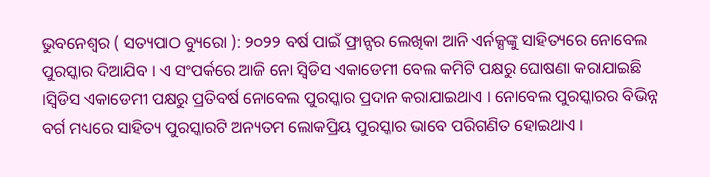ଭୁବନେଶ୍ୱର ( ସତ୍ୟପାଠ ବ୍ୟୁରୋ ): ୨୦୨୨ ବର୍ଷ ପାଇଁ ଫ୍ରାନ୍ସର ଲେଖିକା ଆନି ଏର୍ନକ୍ସଙ୍କୁ ସାହିତ୍ୟରେ ନୋବେଲ ପୁରସ୍କାର ଦିଆଯିବ । ଏ ସଂପର୍କରେ ଆଜି ନୋ ସ୍ବିଡିସ ଏକାଡେମୀ ବେଲ କମିଟି ପକ୍ଷରୁ ଘୋଷଣା କରାଯାଇଛି ।ସ୍ବିଡିସ ଏକାଡେମୀ ପକ୍ଷରୁ ପ୍ରତିବର୍ଷ ନୋବେଲ ପୁରସ୍କାର ପ୍ରଦାନ କରାଯାଇଥାଏ । ନୋବେଲ ପୁରସ୍କାରର ବିଭିନ୍ନ ବର୍ଗ ମଧ୍ୟରେ ସାହିତ୍ୟ ପୁରସ୍କାରଟି ଅନ୍ୟତମ ଲୋକପ୍ରିୟ ପୁରସ୍କାର ଭାବେ ପରିଗଣିତ ହୋଇଥାଏ ।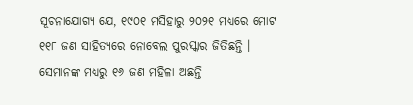ସୂଚନାଯୋଗ୍ୟ ଯେ, ୧୯୦୧ ମସିହାରୁ ୨୦୨୧ ମଧ୍ୟରେ ମୋଟ ୧୧୮ ଜଣ ସାହିତ୍ୟରେ ନୋବେଲ ପୁରସ୍କାର ଜିତିଛନ୍ତି । ସେମାନଙ୍କ ମଧ୍ୟରୁ ୧୬ ଜଣ ମହିଳା ଅଛନ୍ତି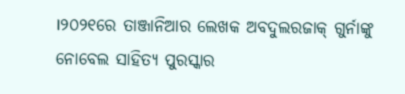।୨୦୨୧ରେ ତାଞ୍ଜାନିଆର ଲେଖକ ଅବଦୁଲରଜାକ୍ ଗୁର୍ନାଙ୍କୁ ନୋବେଲ ସାହିତ୍ୟ ପୁରସ୍କାର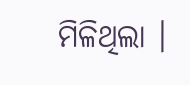ମିଳିଥିଲା ।